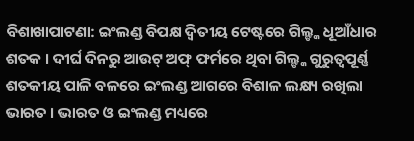ବିଶାଖାପାଟଣା: ଇଂଲଣ୍ଡ ବିପକ୍ଷ ଦ୍ବିତୀୟ ଟେଷ୍ଟରେ ଗିଲ୍ଙ୍କ ଧୂଆଁଧାର ଶତକ । ଦୀର୍ଘ ଦିନରୁ ଆଉଟ୍ ଅଫ୍ ଫର୍ମରେ ଥିବା ଗିଲ୍ଙ୍କ ଗୁରୁତ୍ବପୂର୍ଣ୍ଣ ଶତକୀୟ ପାଳି ବଳରେ ଇଂଲଣ୍ଡ ଆଗରେ ବିଶାଳ ଲକ୍ଷ୍ୟ ରଖିଲା ଭାରତ । ଭାରତ ଓ ଇଂଲଣ୍ଡ ମଧ୍ୟରେ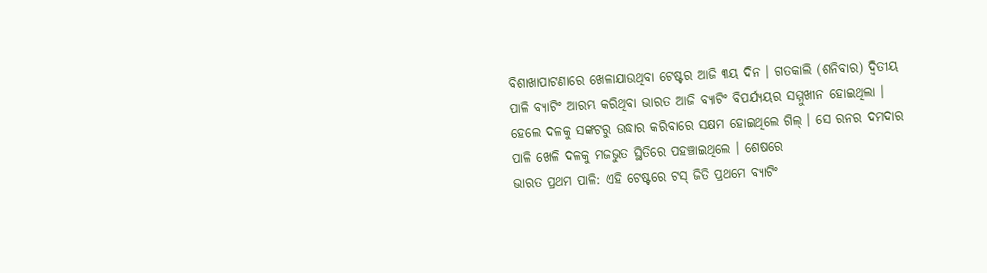ବିଶାଖାପାଟଣାରେ ଖେଳାଯାଉଥିବା ଟେଷ୍ଟର ଆଜି ୩ୟ ଦିନ । ଗତକାଲି (ଶନିବାର) ଦ୍ବିତୀୟ ପାଳି ବ୍ୟାଟିଂ ଆରମ୍ଭ କରିଥିବା ଭାରତ ଆଜି ବ୍ୟାଟିଂ ବିପର୍ଯ୍ୟୟର ସମ୍ମୁଖୀନ ହୋଇଥିଲା । ହେଲେ ଦଳକୁ ସଙ୍କଟରୁ ଉଦ୍ଧାର କରିବାରେ ସକ୍ଷମ ହୋଇଥିଲେ ଗିଲ୍ । ସେ ରନର ଦମଦାର ପାଳି ଖେଳି ଦଳକୁ ମଜଭୁତ ସ୍ଥିତିରେ ପହଞ୍ଚାଇଥିଲେ । ଶେଷରେ
ଭାରତ ପ୍ରଥମ ପାଳି: ଏହି ଟେଷ୍ଟରେ ଟସ୍ ଜିତି ପ୍ରଥମେ ବ୍ୟାଟିଂ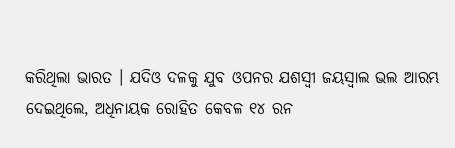କରିଥିଲା ଭାରତ । ଯଦିଓ ଦଳକୁ ଯୁବ ଓପନର ଯଶସ୍ବୀ ଜୟସ୍ବାଲ ଭଲ ଆରମ୍ଭ ଦେଇଥିଲେ, ଅଧିନାୟକ ରୋହିତ କେବଳ ୧୪ ରନ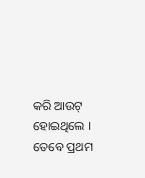କରି ଆଉଟ୍ ହୋଇଥିଲେ । ତେବେ ପ୍ରଥମ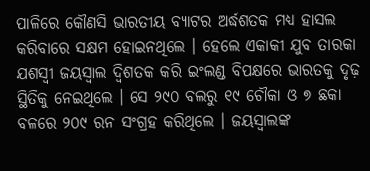ପାଳିରେ କୌଣସି ଭାରତୀୟ ବ୍ୟାଟର ଅର୍ଦ୍ଧଶତକ ମଧ୍ୟ ହାସଲ କରିବାରେ ସକ୍ଷମ ହୋଇନଥିଲେ । ହେଲେ ଏକାକୀ ଯୁବ ତାରକା ଯଶସ୍ବୀ ଜୟସ୍ବାଲ ଦ୍ବିଶତକ କରି ଇଂଲଣ୍ଡ ବିପକ୍ଷରେ ଭାରତକୁ ଦୃଢ଼ ସ୍ଥିତିକୁ ନେଇଥିଲେ । ସେ ୨୯୦ ବଲରୁ ୧୯ ଚୌକା ଓ ୭ ଛକା ବଳରେ ୨୦୯ ରନ ସଂଗ୍ରହ କରିଥିଲେ । ଜୟସ୍ବାଲଙ୍କ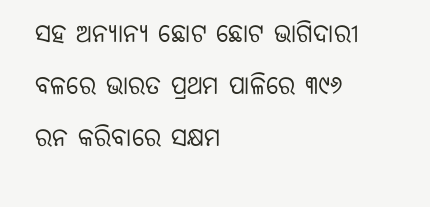ସହ ଅନ୍ୟାନ୍ୟ ଛୋଟ ଛୋଟ ଭାଗିଦାରୀ ବଳରେ ଭାରତ ପ୍ରଥମ ପାଳିରେ ୩୯୬ ରନ କରିବାରେ ସକ୍ଷମ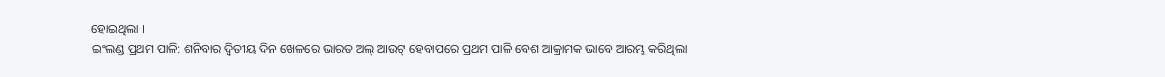ହୋଇଥିଲା ।
ଇଂଲଣ୍ଡ ପ୍ରଥମ ପାଳି: ଶନିବାର ଦ୍ବିତୀୟ ଦିନ ଖେଳରେ ଭାରତ ଅଲ୍ ଆଉଟ୍ ହେବାପରେ ପ୍ରଥମ ପାଳି ବେଶ ଆକ୍ରାମକ ଭାବେ ଆରମ୍ଭ କରିଥିଲା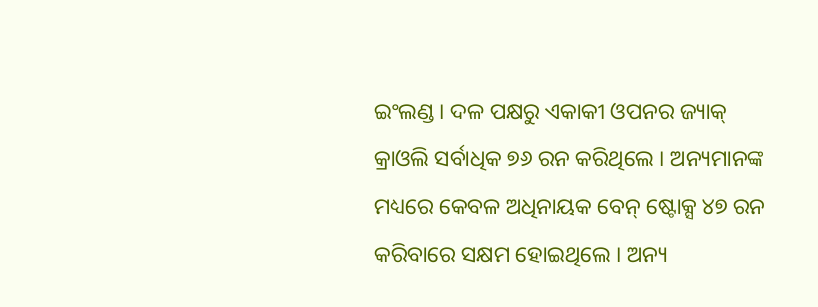ଇଂଲଣ୍ଡ । ଦଳ ପକ୍ଷରୁ ଏକାକୀ ଓପନର ଜ୍ୟାକ୍ କ୍ରାଓଲି ସର୍ବାଧିକ ୭୬ ରନ କରିଥିଲେ । ଅନ୍ୟମାନଙ୍କ ମଧ୍ୟରେ କେବଳ ଅଧିନାୟକ ବେନ୍ ଷ୍ଟୋକ୍ସ ୪୭ ରନ କରିବାରେ ସକ୍ଷମ ହୋଇଥିଲେ । ଅନ୍ୟ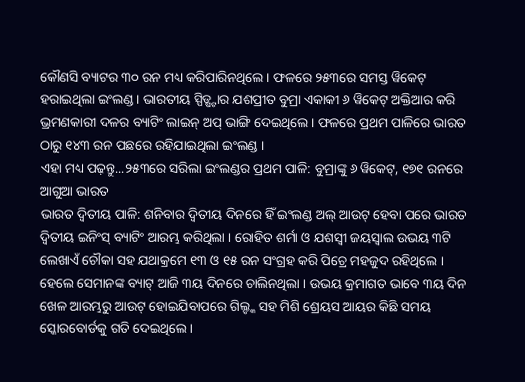କୌଣସି ବ୍ୟାଟର ୩୦ ରନ ମଧ୍ୟ କରିପାରିନଥିଲେ । ଫଳରେ ୨୫୩ରେ ସମସ୍ତ ୱିକେଟ୍ ହରାଇଥିଲା ଇଂଲଣ୍ଡ । ଭାରତୀୟ ସ୍ପିଡ୍ଷ୍ଟାର ଯଶପ୍ରୀତ ବୁମ୍ରା ଏକାକୀ ୬ ୱିକେଟ୍ ଅକ୍ତିଆର କରି ଭ୍ରମଣକାରୀ ଦଳର ବ୍ୟାଟିଂ ଲାଇନ୍ ଅପ୍ ଭାଙ୍ଗି ଦେଇଥିଲେ । ଫଳରେ ପ୍ରଥମ ପାଳିରେ ଭାରତ ଠାରୁ ୧୪୩ ରନ ପଛରେ ରହିଯାଇଥିଲା ଇଂଲଣ୍ଡ ।
ଏହା ମଧ୍ୟ ପଢ଼ନ୍ତୁ...୨୫୩ରେ ସରିଲା ଇଂଲଣ୍ଡର ପ୍ରଥମ ପାଳି: ବୁମ୍ରାଙ୍କୁ ୬ ୱିକେଟ୍, ୧୭୧ ରନରେ ଆଗୁଆ ଭାରତ
ଭାରତ ଦ୍ବିତୀୟ ପାଳି: ଶନିବାର ଦ୍ବିତୀୟ ଦିନରେ ହିଁ ଇଂଲଣ୍ଡ ଅଲ୍ ଆଉଟ୍ ହେବା ପରେ ଭାରତ ଦ୍ବିତୀୟ ଇନିଂସ୍ ବ୍ୟାଟିଂ ଆରମ୍ଭ କରିଥିଲା । ରୋହିତ ଶର୍ମା ଓ ଯଶସ୍ବୀ ଜୟସ୍ବାଲ ଉଭୟ ୩ଟି ଲେଖାଏଁ ଚୌକା ସହ ଯଥାକ୍ରମେ ୧୩ ଓ ୧୫ ରନ ସଂଗ୍ରହ କରି ପିଚ୍ରେ ମହଜୁଦ ରହିଥିଲେ । ହେଲେ ସେମାନଙ୍କ ବ୍ୟାଟ୍ ଆଜି ୩ୟ ଦିନରେ ଚାଲିନଥିଲା । ଉଭୟ କ୍ରମାଗତ ଭାବେ ୩ୟ ଦିନ ଖେଳ ଆରମ୍ଭରୁ ଆଉଟ୍ ହୋଇଯିବାପରେ ଗିଲ୍ଙ୍କ ସହ ମିଶି ଶ୍ରେୟସ ଆୟର କିଛି ସମୟ ସ୍କୋରବୋର୍ଡକୁ ଗତି ଦେଇଥିଲେ ।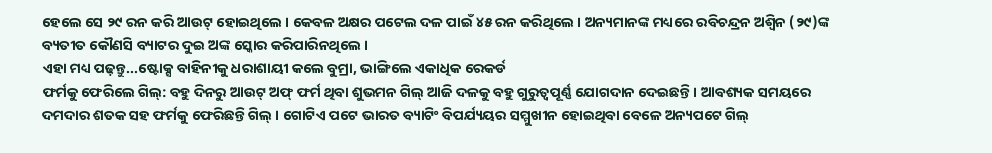ହେଲେ ସେ ୨୯ ରନ କରି ଆଉଟ୍ ହୋଇଥିଲେ । କେବଳ ଅକ୍ଷର ପଟେଲ ଦଳ ପାଇଁ ୪୫ ରନ କରିଥିଲେ । ଅନ୍ୟମାନଙ୍କ ମଧ୍ୟରେ ରବିଚନ୍ଦ୍ରନ ଅଶ୍ବିନ (୨୯)ଙ୍କ ବ୍ୟତୀତ କୌଣସି ବ୍ୟାଟର ଦୁଇ ଅଙ୍କ ସ୍କୋର କରିପାରିନଥିଲେ ।
ଏହା ମଧ୍ୟ ପଢ଼ନ୍ତୁ...ଷ୍ଟୋକ୍ସ ବାହିନୀକୁ ଧରାଶାୟୀ କଲେ ବୁମ୍ରା, ଭାଙ୍ଗିଲେ ଏକାଧିକ ରେକର୍ଡ
ଫର୍ମକୁ ଫେରିଲେ ଗିଲ୍: ବହୁ ଦିନରୁ ଆଉଟ୍ ଅଫ୍ ଫର୍ମ ଥିବା ଶୁଭମନ ଗିଲ୍ ଆଜି ଦଳକୁ ବହୁ ଗୁରୁତ୍ବପୂର୍ଣ୍ଣ ଯୋଗଦାନ ଦେଇଛନ୍ତି । ଆବଶ୍ୟକ ସମୟରେ ଦମଦାର ଶତକ ସହ ଫର୍ମକୁ ଫେରିଛନ୍ତି ଗିଲ୍ । ଗୋଟିଏ ପଟେ ଭାରତ ବ୍ୟାଟିଂ ବିପର୍ଯ୍ୟୟର ସମ୍ମୁଖୀନ ହୋଇଥିବା ବେଳେ ଅନ୍ୟପଟେ ଗିଲ୍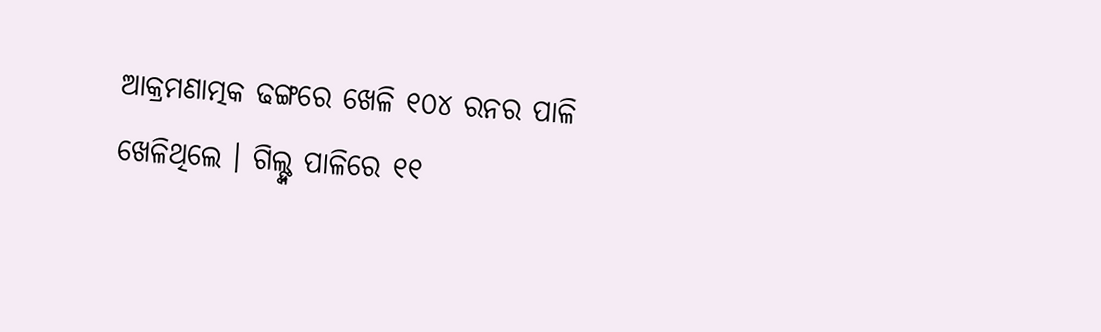ଆକ୍ରମଣାତ୍ମକ ଢଙ୍ଗରେ ଖେଳି ୧୦୪ ରନର ପାଳି ଖେଳିଥିଲେ । ଗିଲ୍ଙ୍କ ପାଳିରେ ୧୧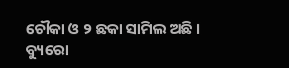ଚୌକା ଓ ୨ ଛକା ସାମିଲ ଅଛି ।
ବ୍ୟୁରୋ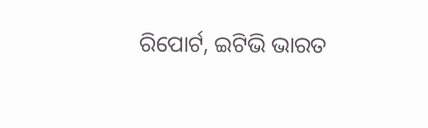ରିପୋର୍ଟ, ଇଟିଭି ଭାରତ